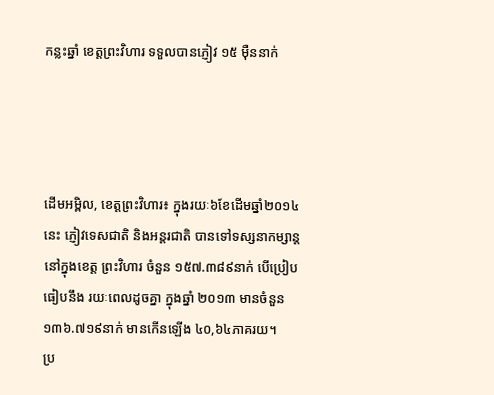កន្លះឆ្នាំ ខេត្តព្រះវិហារ ទទួលបានភ្ញៀវ ១៥ ម៉ឺននាក់




ដើមអម្ពិល, ខេត្តព្រះវិហារ៖ ក្នុងរយៈ៦ខែដើមឆ្នាំ២០១៤ នេះ ភ្ញៀវទេសជាតិ និងអន្តរជាតិ បានទៅទស្សនាកម្សាន្ត នៅក្នុងខេត្ត ព្រះវិហារ ចំនួន ១៥៧.៣៨៩នាក់ បើប្រៀបធៀបនឹង រយៈពេលដូចគ្នា ក្នុងឆ្នាំ ២០១៣ មានចំនួន ១៣៦.៧១៩នាក់ មានកើនឡើង ៤០,៦៤ភាគរយ។
ប្រ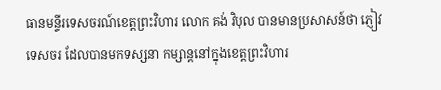ធានមន្ទីរទេសចរណ៍ខេត្តព្រះវិហារ លោក គង់ វិបុល បានមានប្រសាសន៍ថា ភ្ញៀវទេសចរ ដែលបានមកទស្សនា កម្សាន្តនៅក្នុងខេត្តព្រះវិហារ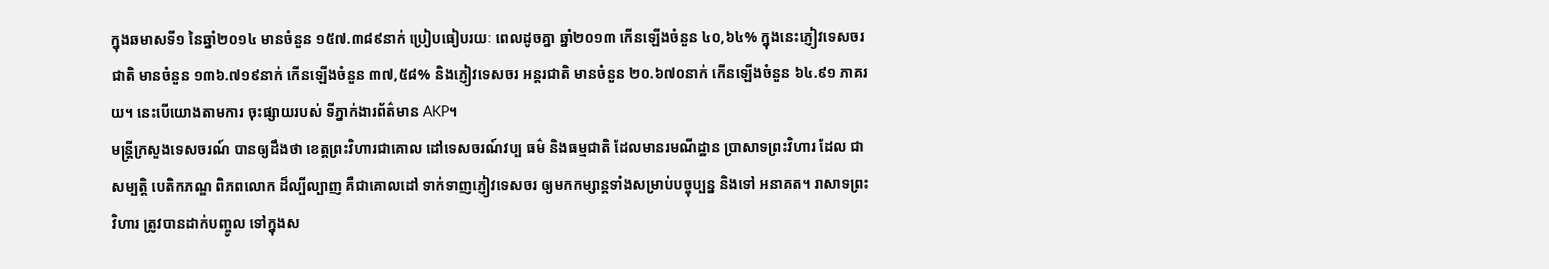ក្នុងឆមាសទី១ នៃឆ្នាំ២០១៤ មានចំនួន ១៥៧.៣៨៩នាក់ ប្រៀបធៀបរយៈ ពេលដូចគ្នា ឆ្នាំ២០១៣ កើនឡើងចំនួន ៤០,៦៤% ក្នុងនេះភ្ញៀវទេសចរ ជាតិ មានចំនួន ១៣៦.៧១៩នាក់ កើនឡើងចំនួន ៣៧,៥៨% និងភ្ញៀវទេសចរ អន្តរជាតិ មានចំនួន ២០.៦៧០នាក់ កើនឡើងចំនួន ៦៤.៩១ ភាគរយ។ នេះបើយោងតាមការ ចុះផ្សាយរបស់ ទីភ្នាក់ងារព័ត៌មាន AKP។
មន្ត្រីក្រសួងទេសចរណ៍ បានឲ្យដឹងថា ខេត្តព្រះវិហារជាគោល ដៅទេសចរណ៍វប្ប ធម៌ និងធម្មជាតិ ដែលមានរមណីដ្ឋាន ប្រាសាទព្រះវិហារ ដែល ជាសម្បត្តិ បេតិកភណ្ឌ ពិភពលោក ដ៏ល្បីល្បាញ គឺជាគោលដៅ ទាក់ទាញភ្ញៀវទេសចរ ឲ្យមកកម្សាន្តទាំងសម្រាប់បច្ចុប្បន្ន និងទៅ អនាគត។ រាសាទព្រះវិហារ ត្រូវបានដាក់បញ្ចូល ទៅក្នុងស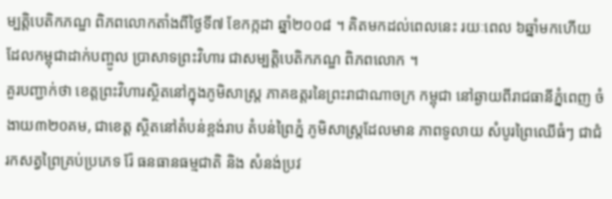ម្បត្តិបេតិកភណ្ឌ ពិភពលោកតាំងពីថ្ងៃទី៧ ខែកក្កដា ឆ្នាំ២០០៨ ។ គិតមកដល់ពេលនេះ រយៈពេល ៦ឆ្នាំមកហើយ ដែលកម្ពុជាដាក់បញ្ចូល ប្រាសាទព្រះវិហារ ជាសម្បត្តិបេតិកភណ្ឌ ពិភពលោក ។
គួរបញ្ជាក់ថា ខេត្តព្រះវិហារស្ថិតនៅក្នុងភូមិសាស្រ្ត ភាគឧត្តរនៃព្រះរាជាណាចក្រ កម្ពុជា នៅឆ្ងាយពីរាជធានីភ្នំពេញ ចំងាយ៣២០គម, ជាខេត្ត ស្ថិតនៅតំបន់ខ្ពង់រាប តំបន់ព្រៃភ្នំ ភូមិសាស្ត្រដែលមាន ភាពទូលាយ សំបូរព្រៃឈើធំៗ ជាជំរកសត្វព្រៃគ្រប់ប្រភេទ រ៉ែ ធនធានធម្មជាតិ និង សំនង់ប្រវ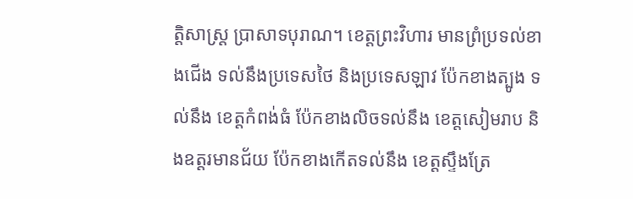ត្តិសាស្ត្រ ប្រាសាទបុរាណ។ ខេត្តព្រះវិហារ មានព្រំប្រទល់ខាងជើង ទល់នឹងប្រទេសថៃ និងប្រទេសឡាវ ប៉ែកខាងត្បូង ទល់នឹង ខេត្តកំពង់ធំ ប៉ែកខាងលិចទល់នឹង ខេត្តសៀមរាប និងឧត្តរមានជ័យ ប៉ែកខាងកើតទល់នឹង ខេត្តស្ទឹងត្រែ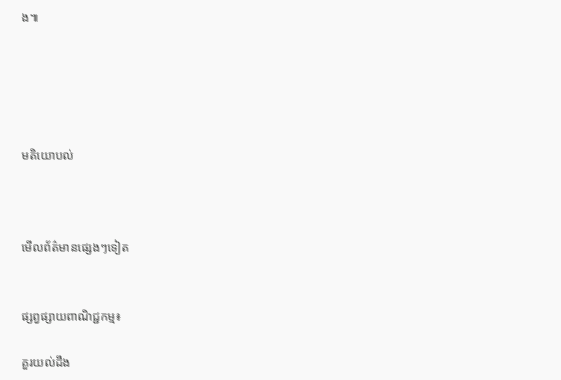ង៕





មតិយោបល់



មើលព័ត៌មានផ្សេងៗទៀត


ផ្សព្វផ្សាយពាណិជ្ជកម្ម៖

គួរយល់ដឹង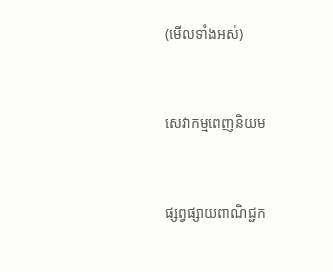(មើលទាំងអស់)



សេវាកម្មពេញនិយម



ផ្សព្វផ្សាយពាណិជ្ជក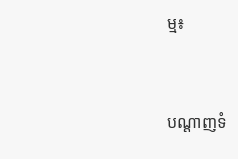ម្ម៖


បណ្តាញទំ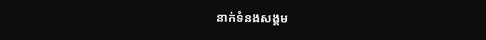នាក់ទំនងសង្គម